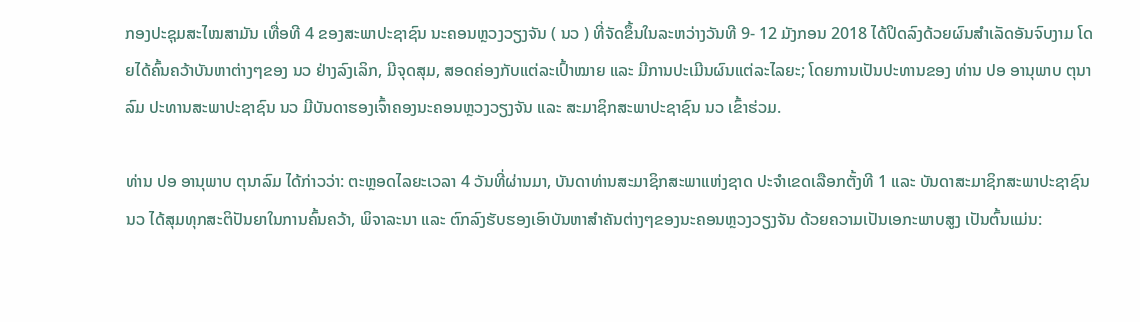ກອງປະຊຸມສະໄໝສາມັນ ເທື່ອທີ 4 ຂອງສະພາປະຊາຊົນ ນະຄອນຫຼວງວຽງຈັນ ( ນວ ) ທີ່ຈັດຂຶ້ນໃນລະຫວ່າງວັນທີ 9- 12 ມັງກອນ 2018 ໄດ້ປິດລົງດ້ວຍຜົນສຳເລັດອັນຈົບງາມ ໂດຍໄດ້ຄົ້ນຄວ້າບັນຫາຕ່າງໆຂອງ ນວ ຢ່າງລົງເລິກ, ມີຈຸດສຸມ, ສອດຄ່ອງກັບແຕ່ລະເປົ້າໝາຍ ແລະ ມີການປະເມີນຜົນແຕ່ລະໄລຍະ; ໂດຍການເປັນປະທານຂອງ ທ່ານ ປອ ອານຸພາບ ຕຸນາລົມ ປະທານສະພາປະຊາຊົນ ນວ ມີບັນດາຮອງເຈົ້າຄອງນະຄອນຫຼວງວຽງຈັນ ແລະ ສະມາຊິກສະພາປະຊາຊົນ ນວ ເຂົ້າຮ່ວມ.

ທ່ານ ປອ ອານຸພາບ ຕຸນາລົມ ໄດ້ກ່າວວ່າ: ຕະຫຼອດໄລຍະເວລາ 4 ວັນທີ່ຜ່ານມາ, ບັນດາທ່ານສະມາຊິກສະພາແຫ່ງຊາດ ປະຈຳເຂດເລືອກຕັ້ງທີ 1 ແລະ ບັນດາສະມາຊິກສະພາປະຊາຊົນ ນວ ໄດ້ສຸມທຸກສະຕິປັນຍາໃນການຄົ້ນຄວ້າ, ພິຈາລະນາ ແລະ ຕົກລົງຮັບຮອງເອົາບັນຫາສຳຄັນຕ່າງໆຂອງນະຄອນຫຼວງວຽງຈັນ ດ້ວຍຄວາມເປັນເອກະພາບສູງ ເປັນຕົ້ນແມ່ນ: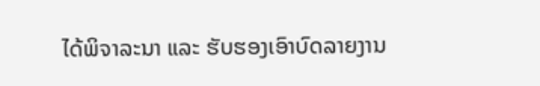ໄດ້ພິຈາລະນາ ແລະ ຮັບຮອງເອົາບົດລາຍງານ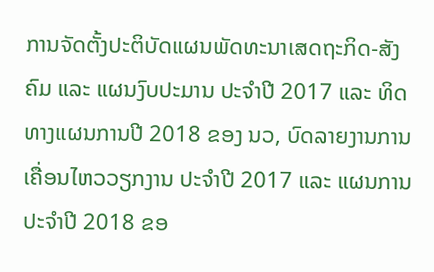ການຈັດຕັ້ງປະຕິບັດແຜນພັດທະນາເສດຖະກິດ-ສັງຄົມ ແລະ ແຜນງົບປະມານ ປະຈໍາປີ 2017 ແລະ ທິດທາງແຜນການປີ 2018 ຂອງ ນວ, ບົດລາຍງານການເຄື່ອນໄຫວວຽກງານ ປະຈໍາປີ 2017 ແລະ ແຜນການປະຈໍາປີ 2018 ຂອ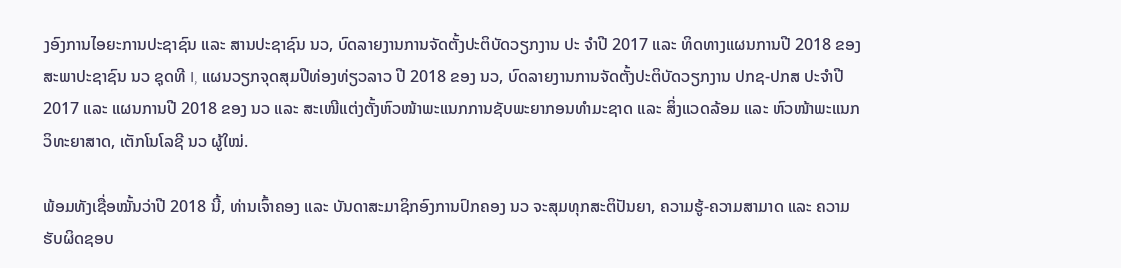ງອົງການໄອຍະການປະຊາຊົນ ແລະ ສານປະຊາຊົນ ນວ, ບົດລາຍງານການຈັດຕັ້ງປະຕິບັດວຽກງານ ປະ ຈຳປີ 2017 ແລະ ທິດທາງແຜນການປີ 2018 ຂອງສະພາປະຊາຊົນ ນວ ຊຸດທີ I, ແຜນວຽກຈຸດສຸມປີທ່ອງທ່ຽວລາວ ປີ 2018 ຂອງ ນວ, ບົດລາຍງານການຈັດຕັ້ງປະຕິບັດວຽກງານ ປກຊ-ປກສ ປະຈໍາປີ 2017 ແລະ ແຜນການປີ 2018 ຂອງ ນວ ແລະ ສະເໜີແຕ່ງຕັ້ງຫົວໜ້າພະແນກການຊັບພະຍາກອນທຳມະຊາດ ແລະ ສິ່ງແວດລ້ອມ ແລະ ຫົວໜ້າພະແນກວິທະຍາສາດ, ເຕັກໂນໂລຊີ ນວ ຜູ້ໃໝ່.

ພ້ອມທັງເຊື່ອໝັ້ນວ່າປີ 2018 ນີ້, ທ່ານເຈົ້າຄອງ ແລະ ບັນດາສະມາຊິກອົງການປົກຄອງ ນວ ຈະສຸມທຸກສະຕິປັນຍາ, ຄວາມຮູ້-ຄວາມສາມາດ ແລະ ຄວາມຮັບຜິດຊອບ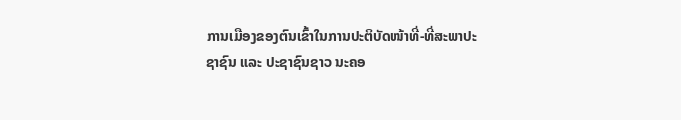ການເມືອງຂອງຕົນເຂົ້າໃນການປະຕິບັດໜ້າທີ່-ທີ່ສະພາປະຊາຊົນ ແລະ ປະຊາຊົນຊາວ ນະຄອ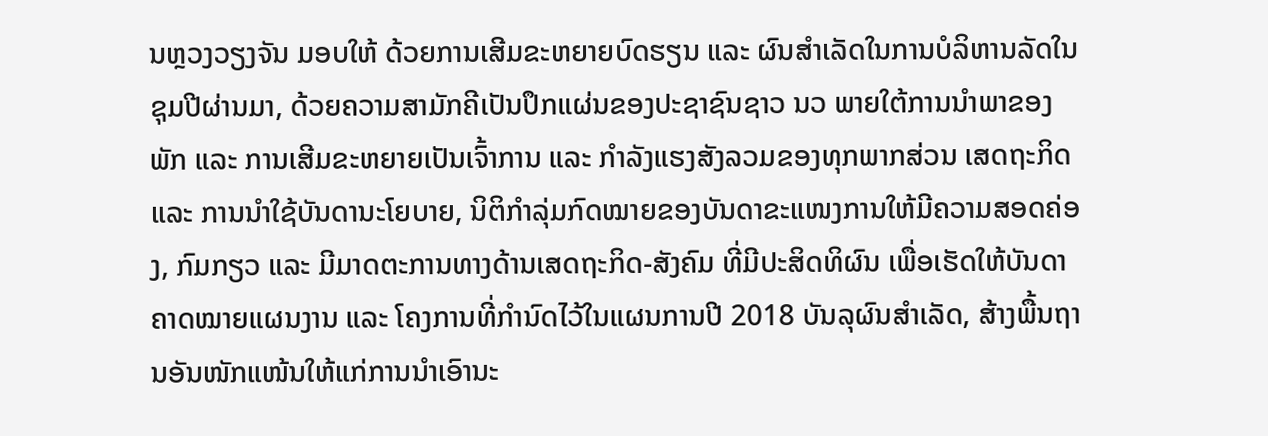ນຫຼວງວຽງຈັນ ມອບໃຫ້ ດ້ວຍການເສີມຂະຫຍາຍບົດຮຽນ ແລະ ຜົນສຳເລັດໃນການບໍລິຫານລັດໃນຊຸມປີຜ່ານມາ, ດ້ວຍຄວາມສາມັກຄີເປັນປຶກແຜ່ນຂອງປະຊາຊົນຊາວ ນວ ພາຍໃຕ້ການນຳພາຂອງພັກ ແລະ ການເສີມຂະຫຍາຍເປັນເຈົ້າການ ແລະ ກຳລັງແຮງສັງລວມຂອງທຸກພາກສ່ວນ ເສດຖະກິດ ແລະ ການນໍາໃຊ້ບັນດານະໂຍບາຍ, ນິຕິກຳລຸ່ມກົດໝາຍຂອງບັນດາຂະແໜງການໃຫ້ມີຄວາມສອດຄ່ອງ, ກົມກຽວ ແລະ ມີມາດຕະການທາງດ້ານເສດຖະກິດ-ສັງຄົມ ທີ່ມີປະສິດທິຜົນ ເພື່ອເຮັດໃຫ້ບັນດາຄາດໝາຍແຜນງານ ແລະ ໂຄງການທີ່ກຳນົດໄວ້ໃນແຜນການປີ 2018 ບັນລຸຜົນສຳເລັດ, ສ້າງພື້ນຖານອັນໜັກແໜ້ນໃຫ້ແກ່ການນຳເອົານະ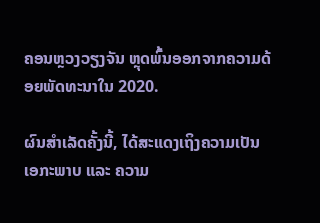ຄອນຫຼວງວຽງຈັນ ຫຼຸດພົ້ນອອກຈາກຄວາມດ້ອຍພັດທະນາໃນ 2020.

ຜົນສຳເລັດຄັ້ງນີ້, ໄດ້ສະແດງເຖິງຄວາມເປັນເອກະພາບ ແລະ ຄວາມ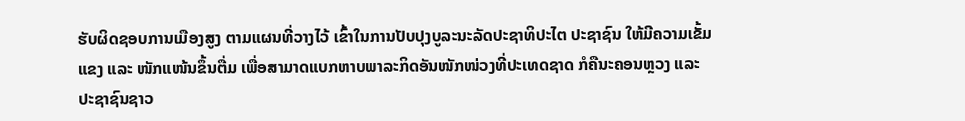ຮັບຜິດຊອບການເມືອງສູງ ຕາມແຜນທີ່ວາງໄວ້ ເຂົ້າໃນການປັບປຸງບູລະນະລັດປະຊາທິປະໄຕ ປະຊາຊົນ ໃຫ້ມີຄວາມເຂັ້ມແຂງ ແລະ ໜັກແໜ້ນຂຶ້ນຕື່ມ ເພື່ອສາມາດແບກຫາບພາລະກິດອັນໜັກໜ່ວງທີ່ປະເທດຊາດ ກໍຄືນະຄອນຫຼວງ ແລະ ປະຊາຊົນຊາວ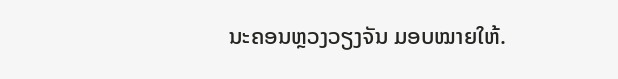ນະຄອນຫຼວງວຽງຈັນ ມອບໝາຍໃຫ້.